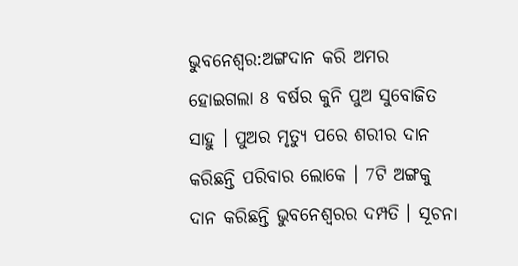ଭୁବନେଶ୍ବର:ଅଙ୍ଗଦାନ କରି ଅମର ହୋଇଗଲା 8 ବର୍ଷର କୁନି ପୁଅ ସୁବୋଜିତ ସାହୁ । ପୁଅର ମୃତ୍ୟୁ ପରେ ଶରୀର ଦାନ କରିଛନ୍ତି ପରିବାର ଲୋକେ । 7ଟି ଅଙ୍ଗକୁ ଦାନ କରିଛନ୍ତି ଭୁବନେଶ୍ଵରର ଦମ୍ପତି । ସୂଚନା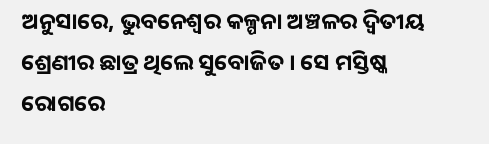ଅନୁସାରେ, ଭୁବନେଶ୍ଵର କଳ୍ପନା ଅଞ୍ଚଳର ଦ୍ଵିତୀୟ ଶ୍ରେଣୀର ଛାତ୍ର ଥିଲେ ସୁବୋଜିତ । ସେ ମସ୍ତିଷ୍କ ରୋଗରେ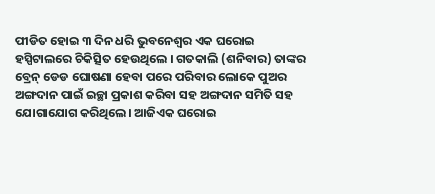ପୀଡିତ ହୋଇ ୩ ଦିନ ଧରି ଭୁବନେଶ୍ବର ଏକ ଘରୋଇ ହସ୍ପିଟାଲରେ ଚିକିତ୍ସିତ ହେଉଥିଲେ । ଗତକାଲି (ଶନିବାର) ତାଙ୍କର ବ୍ରେନ୍ ଡେଡ ଘୋଷଣା ହେବା ପରେ ପରିବାର ଲୋକେ ପୁଅର ଅଙ୍ଗଦାନ ପାଇଁ ଇଚ୍ଛା ପ୍ରକାଶ କରିବା ସହ ଅଙ୍ଗଦାନ ସମିତି ସହ ଯୋଗାଯୋଗ କରିଥିଲେ। ଆଜିଏକ ଘରୋଇ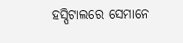ହସ୍ପିଟାଲରେ ସେମାନେ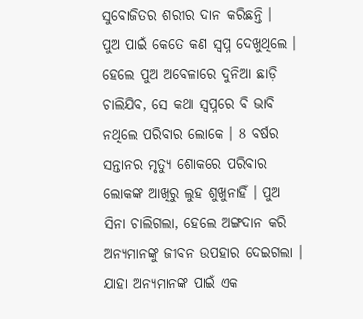ସୁବୋଜିତର ଶରୀର ଦାନ କରିଛନ୍ତି ।
ପୁଅ ପାଇଁ କେତେ କଣ ସ୍ୱପ୍ନ ଦେଖୁଥିଲେ । ହେଲେ ପୁଅ ଅବେଳାରେ ଦୁନିଆ ଛାଡ଼ି ଚାଲିଯିବ, ସେ କଥା ସ୍ୱପ୍ନରେ ବି ଭାବି ନଥିଲେ ପରିବାର ଲୋକେ । 8 ବର୍ଷର ସନ୍ତାନର ମୃତ୍ୟୁ ଶୋକରେ ପରିବାର ଲୋକଙ୍କ ଆଖିରୁ ଲୁହ ଶୁଖୁନାହିଁ । ପୁଅ ସିନା ଚାଲିଗଲା, ହେଲେ ଅଙ୍ଗଦାନ କରି ଅନ୍ୟମାନଙ୍କୁ ଜୀବନ ଉପହାର ଦେଇଗଲା । ଯାହା ଅନ୍ୟମାନଙ୍କ ପାଇଁ ଏକ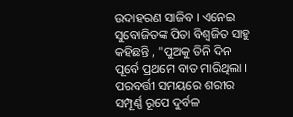ଉଦାହରଣ ସାଜିବ । ଏନେଇ ସୁବୋଜିତଙ୍କ ପିତା ବିଶ୍ଵଜିତ ସାହୁ କହିଛନ୍ତି , "ପୁଅକୁ ତିନି ଦିନ ପୂର୍ବେ ପ୍ରଥମେ ବାତ ମାରିଥିଲା । ପରବର୍ତ୍ତୀ ସମୟରେ ଶରୀର ସମ୍ପୂର୍ଣ୍ଣ ରୂପେ ଦୁର୍ବଳ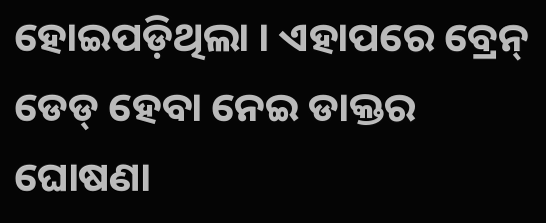ହୋଇପଡ଼ିଥିଲା । ଏହାପରେ ବ୍ରେନ୍ ଡେଡ୍ ହେବା ନେଇ ଡାକ୍ତର ଘୋଷଣା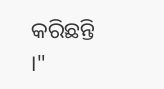କରିଛନ୍ତି ।"